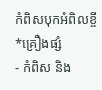កំពិសបុកអំពិលខ្ចី
*គ្រឿងផ្សំ
- កំពិស និង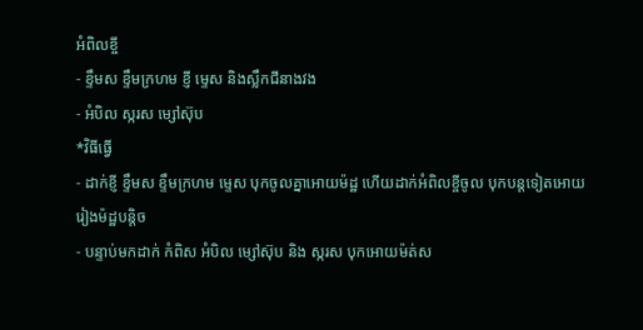អំពិលខ្ចី
- ខ្ទឹមស ខ្ទឹមក្រហម ខ្ញី ម្ទេស និងស្លឹកជីនាងវង
- អំបិល ស្ករស ម្សៅស៊ុប
*វិធីធ្វើ
- ដាក់ខ្ញី ខ្ទឹមស ខ្ទឹមក្រហម ម្ទេស បុកចូលគ្នាអោយម៉ដ្ឋ ហើយដាក់អំពិលខ្ចីចូល បុកបន្តទៀតអោយរៀងម៉ដ្ឋបន្តិច
- បន្ទាប់មកដាក់ កំពិស អំបិល ម្សៅស៊ុប និង ស្ករស បុកអោយម៉ត់ស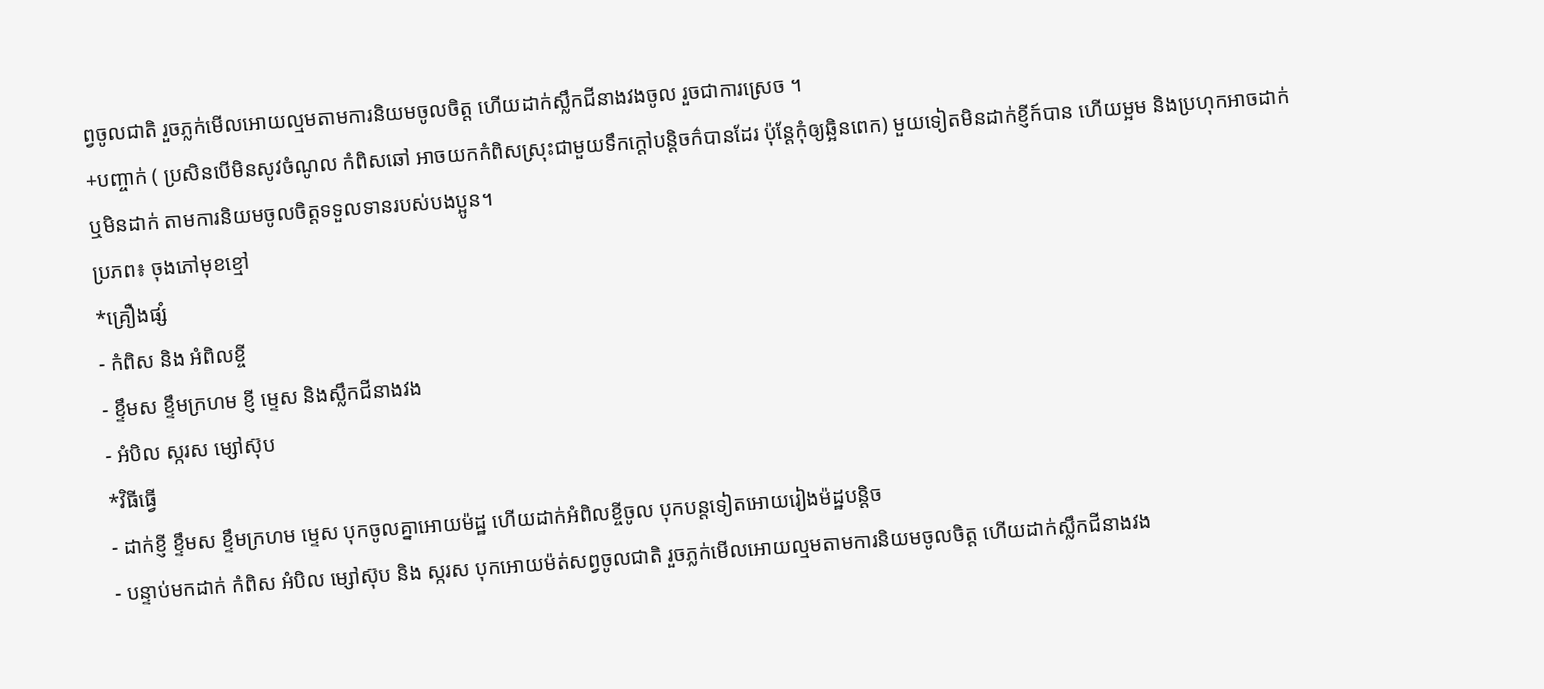ព្វចូលជាតិ រួចភ្លក់មើលអោយល្មមតាមការនិយមចូលចិត្ត ហើយដាក់ស្លឹកជីនាងវងចូល រួចជាការស្រេច ។
+បញ្ចាក់ ( ប្រសិនបើមិនសូវចំណូល កំពិសឆៅ អាចយកកំពិសស្រុះជាមួយទឹកក្ដៅបន្តិចក៌បានដែរ ប៉ុន្តែកុំឲ្យឆ្អិនពេក) មួយទៀតមិនដាក់ខ្ញីក៍បាន ហើយម្អម និងប្រហុកអាចដាក់ ឬមិនដាក់ តាមការនិយមចូលចិត្តទទួលទានរបស់បងប្អូន។
ប្រភព៖ ចុងភៅមុខខ្មៅ
*គ្រឿងផ្សំ
- កំពិស និង អំពិលខ្ចី
- ខ្ទឹមស ខ្ទឹមក្រហម ខ្ញី ម្ទេស និងស្លឹកជីនាងវង
- អំបិល ស្ករស ម្សៅស៊ុប
*វិធីធ្វើ
- ដាក់ខ្ញី ខ្ទឹមស ខ្ទឹមក្រហម ម្ទេស បុកចូលគ្នាអោយម៉ដ្ឋ ហើយដាក់អំពិលខ្ចីចូល បុកបន្តទៀតអោយរៀងម៉ដ្ឋបន្តិច
- បន្ទាប់មកដាក់ កំពិស អំបិល ម្សៅស៊ុប និង ស្ករស បុកអោយម៉ត់សព្វចូលជាតិ រួចភ្លក់មើលអោយល្មមតាមការនិយមចូលចិត្ត ហើយដាក់ស្លឹកជីនាងវង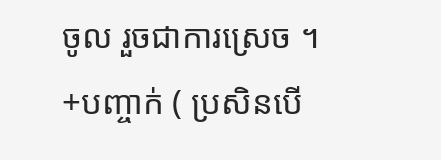ចូល រួចជាការស្រេច ។
+បញ្ចាក់ ( ប្រសិនបើ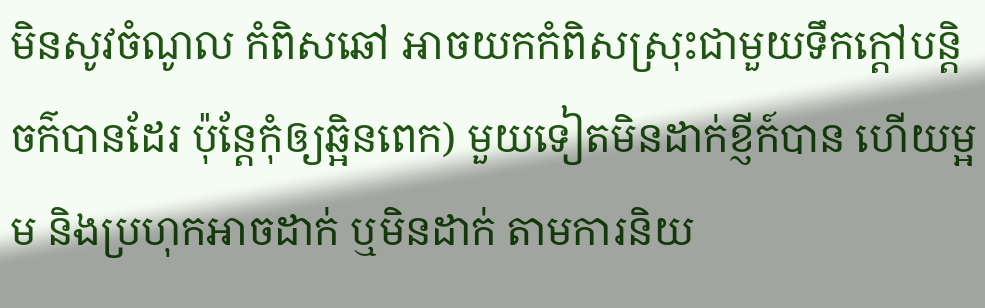មិនសូវចំណូល កំពិសឆៅ អាចយកកំពិសស្រុះជាមួយទឹកក្ដៅបន្តិចក៌បានដែរ ប៉ុន្តែកុំឲ្យឆ្អិនពេក) មួយទៀតមិនដាក់ខ្ញីក៍បាន ហើយម្អម និងប្រហុកអាចដាក់ ឬមិនដាក់ តាមការនិយ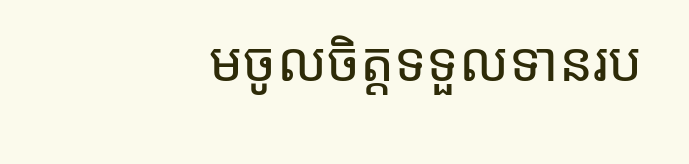មចូលចិត្តទទួលទានរប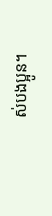ស់បងប្អូន។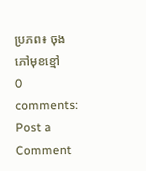ប្រភព៖ ចុងភៅមុខខ្មៅ
0 comments:
Post a Comment